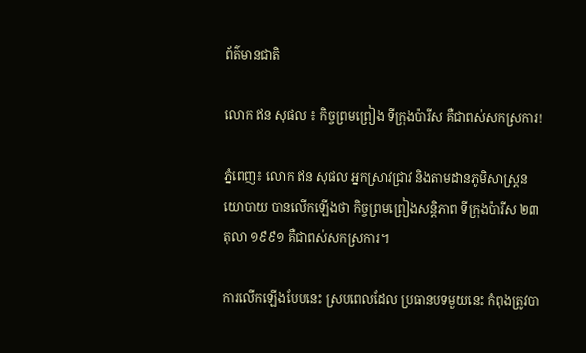ព័ត៌មានជាតិ

លោក ឥន សុផល ៖ កិច្ចព្រមព្រៀង ទីក្រុងប៉ារីស គឺជាពស់សកស្រការ!

ភ្នំពេញ៖ លោក ឥន សុផល អ្នកស្រាវជ្រាវ និងតាមដានភូមិសាស្រ្តនយោបាយ បានលើកឡើងថា កិច្ចព្រមព្រៀងសន្តិភាព ទីក្រុងប៉ារីស ២៣ តុលា ១៩៩១ គឺជាពស់សកស្រការ។

ការលើកឡើងបែបនេះ ស្របពេលដែល ប្រធានបទមួយនេះ កំពុងត្រូវបា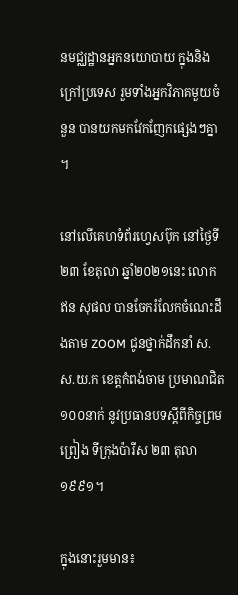នមជ្ឈដ្ឋានអ្នកនយោបាយ ក្នុងនិងក្រៅប្រទេស រួមទាំងអ្នកវិភាគមួយចំនួន បានយកមកវែកញែកផ្សេងៗគ្នា ។

នៅលើគេហទំព័រហ្វេសប៊ុក នៅថ្ងៃទី២៣ ខែតុលា ឆ្នាំ២០២១នេះ លោក ឥន សុផល បានចែករំលែកចំណេះដឹងតាម ZOOM ជូនថ្នាក់ដឹកនាំ ស.ស.យ.ក ខេត្តកំពង់ចាម ប្រមាណជិត១០០នាក់ នូវប្រធានបទស្តីពីកិច្ចព្រមព្រៀង ទីក្រុងប៉ារីស ២៣ តុលា ១៩៩១។

ក្នុងនោះរួមមាន៖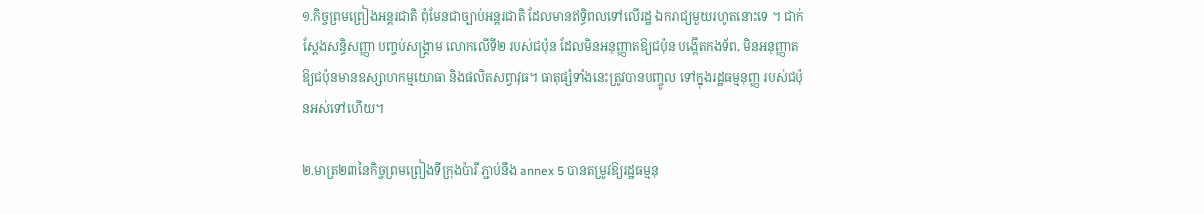១.កិច្ចព្រមព្រៀងអន្តរជាតិ ពុំមែនជាច្បាប់អន្តរជាតិ ដែលមានឥទ្ធិពលទៅលើរដ្ឋ ឯករាជ្យមួយរហូតនោះទេ ។ ជាក់ស្តែងសន្ធិសញ្ញា បញ្ចប់សង្គ្រាម លោកលើទី២ របស់ជប៉ុន ដែលមិនអនុញ្ញាតឱ្យជប៉ុន បង្កើតកងទ័ព, មិនអនុញ្ញាតឱ្យជប៉ុនមានឧស្សាហកម្មយោធា និងផលិតសព្វាវុធ។ ធាតុផ្សំទាំងនេះត្រូវបានបញ្ចូល ទៅក្នុងរដ្ឋធម្មនុញ្ញ របស់ជប៉ុនអស់ទៅហើយ។

២.មាត្រ២៣នៃកិច្ចព្រមព្រៀងទីក្រុងប៉ារី ភ្ជាប់នឹង annex 5 បានតម្រូវឱ្យរដ្ឋធម្មនុ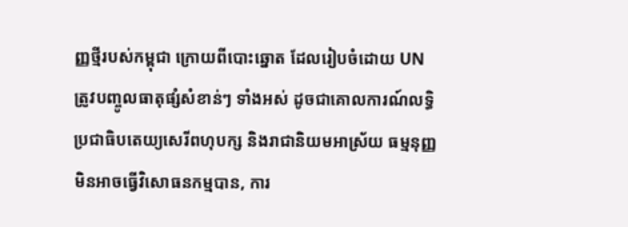ញ្ញថ្មីរបស់កម្ពុជា ក្រោយពីបោះឆ្នោត ដែលរៀបចំដោយ UN ត្រូវបញ្ចូលធាតុផ្សំសំខាន់ៗ ទាំងអស់ ដូចជាគោលការណ៍លទ្ធិប្រជាធិបតេយ្យសេរីពហុបក្ស និងរាជានិយមអាស្រ័យ ធម្មនុញ្ញមិនអាចធ្វើវិសោធនកម្មបាន, ការ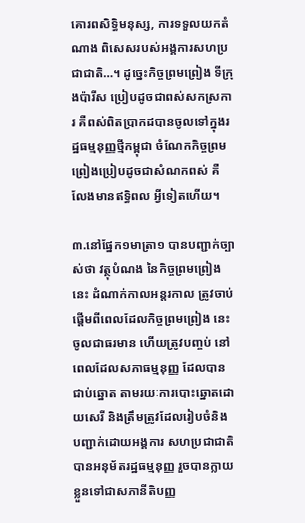គោរពសិទ្ធិមនុស្ស, ការទទួលយកតំណាង ពិសេសរបស់អង្គការសហប្រជាជាតិ…។ ដូច្នេះកិច្ចព្រមព្រៀង ទីក្រុងប៉ារីស ប្រៀបដូចជាពស់សកស្រការ គឺពស់ពិតប្រាកដបានចូលទៅក្នុងរដ្ឋធម្មនុញ្ញថ្មីកម្ពុជា ចំណែកកិច្ចព្រមព្រៀងប្រៀបដូចជាសំណកពស់ គឺលែងមានឥទ្ធិពល អ្វីទៀតហើយ។

៣.នៅផ្នែក១មាត្រា១ បានបញ្ជាក់ច្បាស់ថា វត្ថុបំណង នៃកិច្ចព្រមព្រៀងនេះ ដំណាក់កាលអន្តរកាល ត្រូវចាប់ផ្តើមពីពេលដែលកិច្ចព្រមព្រៀង នេះចូលជាធរមាន ហើយត្រូវបញ្ចប់ នៅពេលដែលសភាធម្មនុញ្ញ ដែលបានជាប់ឆ្នោត តាមរយៈការបោះឆ្នោតដោយសេរី និងត្រឹមត្រូវដែលរៀបចំនិង បញ្ជាក់ដោយអង្គការ សហប្រជាជាតិ បានអនុម័តរដ្ឋធម្មនុញ្ញ រួចបានក្លាយខ្លួនទៅជាសភានីតិបញ្ញ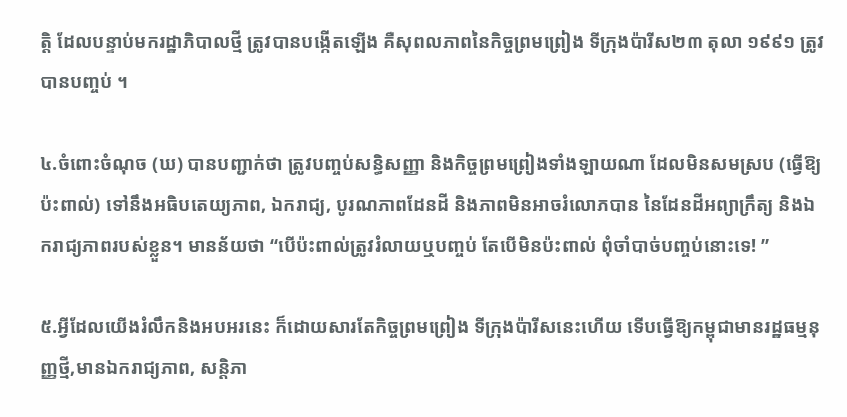ត្តិ ដែលបន្ទាប់មករដ្ឋាភិបាលថ្មី ត្រូវបានបង្កើតឡើង គឺសុពលភាពនៃកិច្ចព្រមព្រៀង ទីក្រុងប៉ារីស២៣ តុលា ១៩៩១ ត្រូវបានបញ្ចប់ ។

៤.ចំពោះចំណុច (ឃ) បានបញ្ជាក់ថា ត្រូវបញ្ចប់សន្ធិសញ្ញា និងកិច្ចព្រមព្រៀងទាំងឡាយណា ដែលមិនសមស្រប (ធ្វើឱ្យប៉ះពាល់) ទៅនឹងអធិបតេយ្យភាព, ឯករាជ្យ, បូរណភាពដែនដី និងភាពមិនអាចរំលោភបាន នៃដែនដីអព្យាក្រឹត្យ និងឯករាជ្យភាពរបស់ខ្លួន។ មានន័យថា “បើប៉ះពាល់ត្រូវរំលាយឬបញ្ចប់ តែបើមិនប៉ះពាល់ ពុំចាំបាច់បញ្ចប់នោះទេ! ”

៥.អ្វីដែលយើងរំលឹកនិងអបអរនេះ ក៏ដោយសារតែកិច្ចព្រមព្រៀង ទីក្រុងប៉ារីសនេះហើយ ទើបធ្វើឱ្យកម្ពុជាមានរដ្ឋធម្មនុញ្ញថ្មី,មានឯករាជ្យភាព, សន្តិភា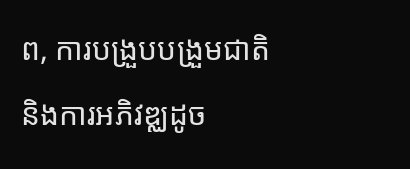ព, ការបង្រួបបង្រួមជាតិ និងការអភិវឌ្ឈដូច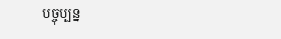បច្ចុប្បន្ន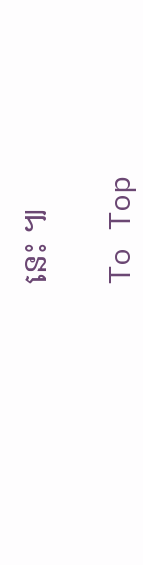នេះ ៕

To Top